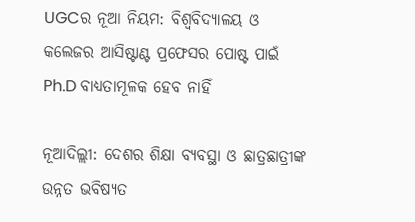UGCର ନୂଆ ନିୟମ: ବିଶ୍ୱବିଦ୍ୟାଳୟ ଓ କଲେଜର ଆସିଷ୍ଟାଣ୍ଟ ପ୍ରଫେସର ପୋଷ୍ଟ ପାଇଁ Ph.D ବାଧ୍ୟତାମୂଳକ ହେବ ନାହିଁ

ନୂଆଦିଲ୍ଲୀ: ଦେଶର ଶିକ୍ଷା ବ୍ୟବସ୍ଥା ଓ ଛାତ୍ରଛାତ୍ରୀଙ୍କ ଉନ୍ନତ ଭବିଷ୍ୟତ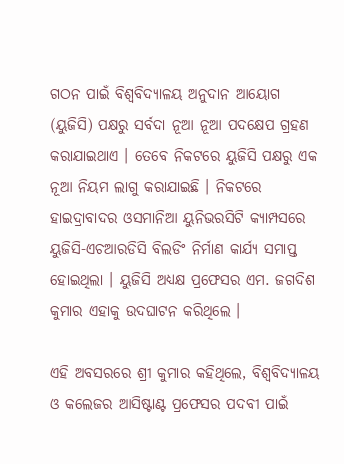ଗଠନ ପାଇଁ ବିଶ୍ୱବିଦ୍ୟାଳୟ ଅନୁଦାନ ଆୟୋଗ (ୟୁଜିସି) ପକ୍ଷରୁ ସର୍ବଦା ନୂଆ ନୂଆ ପଦକ୍ଷେପ ଗ୍ରହଣ କରାଯାଇଥାଏ । ତେବେ ନିକଟରେ ୟୁଜିସି ପକ୍ଷରୁ ଏକ ନୂଆ ନିୟମ ଲାଗୁ କରାଯାଇଛି । ନିକଟରେ ହାଇଦ୍ରାବାଦର ଓସମାନିଆ ୟୁନିଭରସିଟି କ୍ୟାମ୍ପସରେ ୟୁଜିସି-ଏଚଆରଡିସି ବିଲଡିଂ ନିର୍ମାଣ କାର୍ଯ୍ୟ ସମାପ୍ତ ହୋଇଥିଲା । ୟୁଜିସି ଅଧ୍ୟକ୍ଷ ପ୍ରଫେସର ଏମ. ଜଗଦିଶ କୁମାର ଏହାକୁ ଉଦଘାଟନ କରିଥିଲେ ।

ଏହି ଅବସରରେ ଶ୍ରୀ କୁମାର କହିଥିଲେ, ବିଶ୍ୱବିଦ୍ୟାଳୟ ଓ କଲେଜର ଆସିଷ୍ଟାଣ୍ଟ ପ୍ରଫେସର ପଦବୀ ପାଇଁ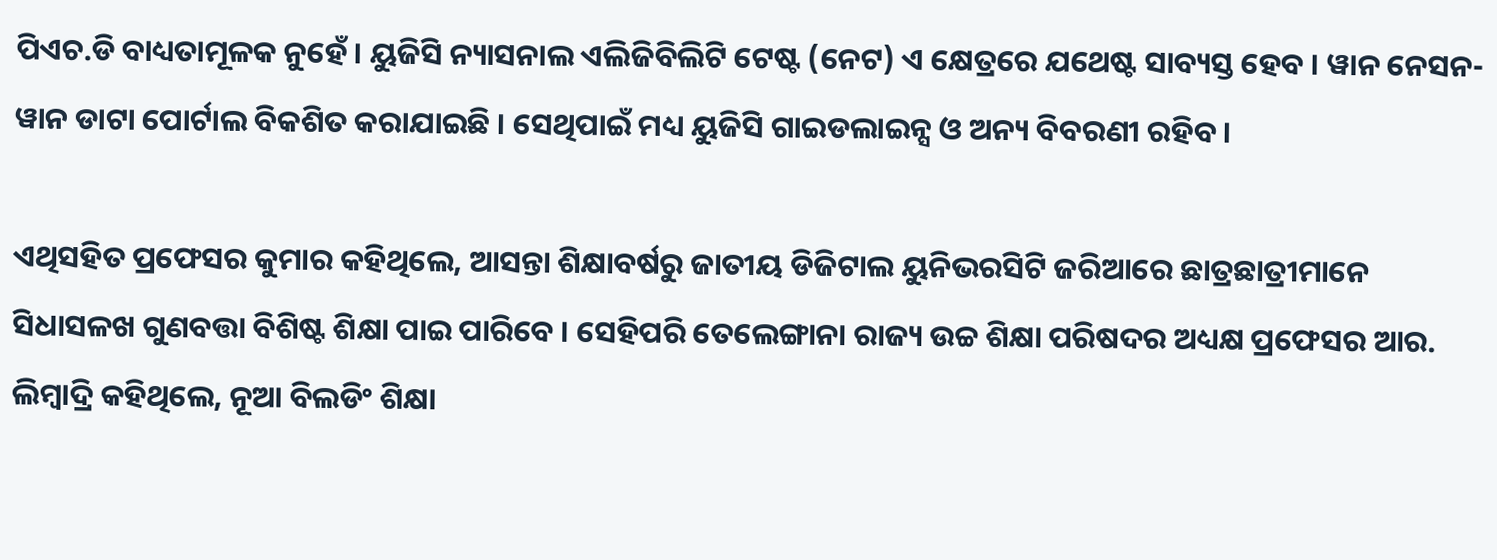ପିଏଚ.ଡି ବାଧ୍ୟତାମୂଳକ ନୁହେଁ । ୟୁଜିସି ନ୍ୟାସନାଲ ଏଲିଜିବିଲିଟି ଟେଷ୍ଟ (ନେଟ) ଏ କ୍ଷେତ୍ରରେ ଯଥେଷ୍ଟ ସାବ୍ୟସ୍ତ ହେବ । ୱାନ ନେସନ- ୱାନ ଡାଟା ପୋର୍ଟାଲ ବିକଶିତ କରାଯାଇଛି । ସେଥିପାଇଁ ମଧ୍ୟ ୟୁଜିସି ଗାଇଡଲାଇନ୍ସ ଓ ଅନ୍ୟ ବିବରଣୀ ରହିବ ।

ଏଥିସହିତ ପ୍ରଫେସର କୁମାର କହିଥିଲେ, ଆସନ୍ତା ଶିକ୍ଷାବର୍ଷରୁ ଜାତୀୟ ଡିଜିଟାଲ ୟୁନିଭରସିଟି ଜରିଆରେ ଛାତ୍ରଛାତ୍ରୀମାନେ ସିଧାସଳଖ ଗୁଣବତ୍ତା ବିଶିଷ୍ଟ ଶିକ୍ଷା ପାଇ ପାରିବେ । ସେହିପରି ତେଲେଙ୍ଗାନା ରାଜ୍ୟ ଉଚ୍ଚ ଶିକ୍ଷା ପରିଷଦର ଅଧ୍ୟକ୍ଷ ପ୍ରଫେସର ଆର. ଲିମ୍ବାଦ୍ରି କହିଥିଲେ, ନୂଆ ବିଲଡିଂ ଶିକ୍ଷା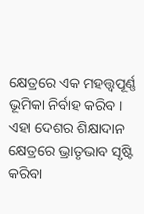କ୍ଷେତ୍ରରେ ଏକ ମହତ୍ତ୍ୱପୂର୍ଣ୍ଣ ଭୂମିକା ନିର୍ବାହ କରିବ । ଏହା ଦେଶର ଶିକ୍ଷାଦାନ କ୍ଷେତ୍ରରେ ଭ୍ରାତୃଭାବ ସୃଷ୍ଟି କରିବା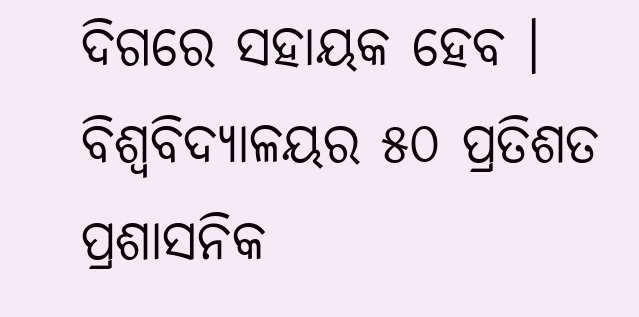ଦିଗରେ ସହାୟକ ହେବ । ବିଶ୍ୱବିଦ୍ୟାଳୟର ୫୦ ପ୍ରତିଶତ ପ୍ରଶାସନିକ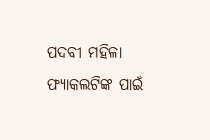ପଦବୀ ମହିଳା ଫ୍ୟାକଲଟିଙ୍କ ପାଇଁ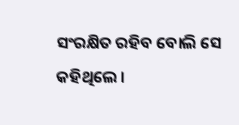ସଂରକ୍ଷିତ ରହିବ ବୋଲି ସେ କହିଥିଲେ ।